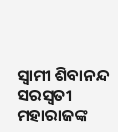ସ୍ୱାମୀ ଶିବାନନ୍ଦ ସରସ୍ୱତୀ ମହାରାଜଙ୍କ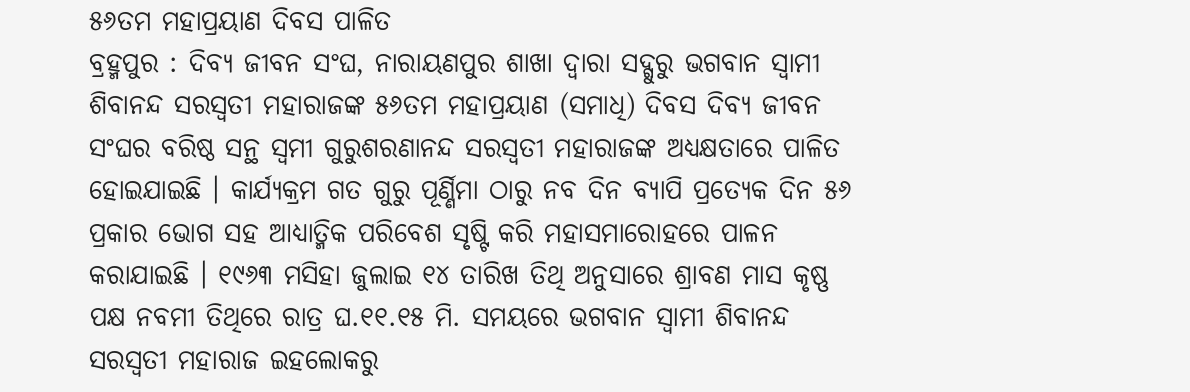୫୬ତମ ମହାପ୍ରୟାଣ ଦିବସ ପାଳିତ
ବ୍ରହ୍ମପୁର : ଦିବ୍ୟ ଜୀବନ ସଂଘ, ନାରାୟଣପୁର ଶାଖା ଦ୍ୱାରା ସଦ୍ଗୁରୁ ଭଗବାନ ସ୍ୱାମୀ ଶିବାନନ୍ଦ ସରସ୍ୱତୀ ମହାରାଜଙ୍କ ୫୬ତମ ମହାପ୍ରୟାଣ (ସମାଧି) ଦିବସ ଦିବ୍ୟ ଜୀବନ ସଂଘର ବରିଷ୍ଠ ସନ୍ଥ ସ୍ୱମୀ ଗୁରୁଶରଣାନନ୍ଦ ସରସ୍ୱତୀ ମହାରାଜଙ୍କ ଅଧ୍ୟକ୍ଷତାରେ ପାଳିତ ହୋଇଯାଇଛି । କାର୍ଯ୍ୟକ୍ରମ ଗତ ଗୁରୁ ପୂର୍ଣ୍ଣିମା ଠାରୁ ନବ ଦିନ ବ୍ୟାପି ପ୍ରତ୍ୟେକ ଦିନ ୫୬ ପ୍ରକାର ଭୋଗ ସହ ଆଧ୍ୟାତ୍ମିକ ପରିବେଶ ସୃଷ୍ଟି କରି ମହାସମାରୋହରେ ପାଳନ କରାଯାଇଛି । ୧୯୬୩ ମସିହା ଜୁଲାଇ ୧୪ ତାରିଖ ତିଥି ଅନୁସାରେ ଶ୍ରାବଣ ମାସ କୃଷ୍ଣ ପକ୍ଷ ନବମୀ ତିଥିରେ ରାତ୍ର ଘ.୧୧.୧୫ ମି. ସମୟରେ ଭଗବାନ ସ୍ୱାମୀ ଶିବାନନ୍ଦ ସରସ୍ୱତୀ ମହାରାଜ ଇହଲୋକରୁ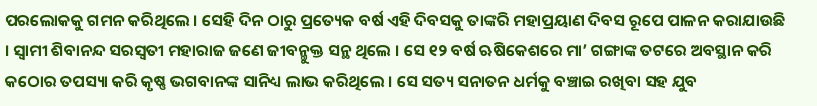ପରଲୋକକୁ ଗମନ କରିଥିଲେ । ସେହି ଦିନ ଠାରୁ ପ୍ରତ୍ୟେକ ବର୍ଷ ଏହି ଦିବସକୁ ତାଙ୍କରି ମହାପ୍ରୟାଣ ଦିବସ ରୂପେ ପାଳନ କରାଯାଉଛି । ସ୍ୱାମୀ ଶିବାନନ୍ଦ ସରସ୍ୱତୀ ମହାରାଜ ଜଣେ ଜୀବନ୍ମୁକ୍ତ ସନ୍ଥ ଥିଲେ । ସେ ୧୨ ବର୍ଷ ଋଷିକେଶରେ ମା’ ଗଙ୍ଗାଙ୍କ ତଟରେ ଅବସ୍ଥାନ କରି କଠୋର ତପସ୍ୟା କରି କୃଷ୍ଣ ଭଗବାନଙ୍କ ସାନିଧ୍ୟ ଲାଭ କରିଥିଲେ । ସେ ସତ୍ୟ ସନାତନ ଧର୍ମକୁ ବଞ୍ଚାଇ ରଖିବା ସହ ଯୁବ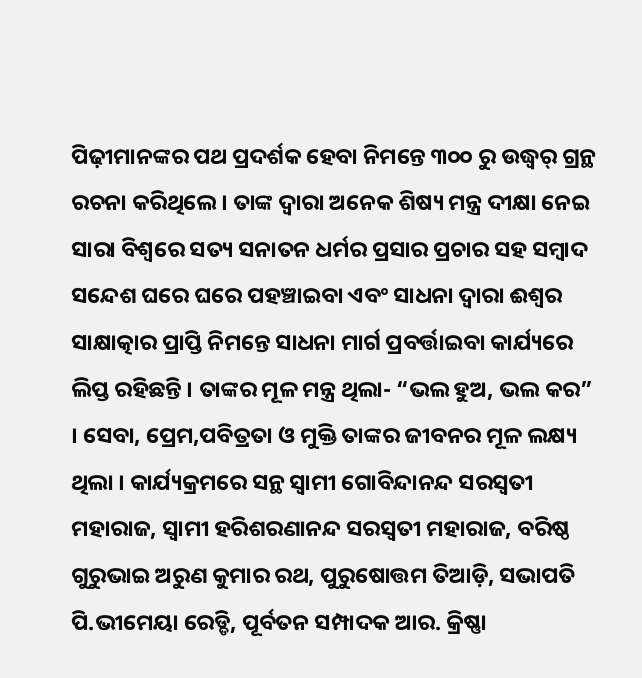ପିଢ଼ୀମାନଙ୍କର ପଥ ପ୍ରଦର୍ଶକ ହେବା ନିମନ୍ତେ ୩୦୦ ରୁ ଉଦ୍ଧ୍ୱର୍ ଗ୍ରନ୍ଥ ରଚନା କରିଥିଲେ । ତାଙ୍କ ଦ୍ୱାରା ଅନେକ ଶିଷ୍ୟ ମନ୍ତ୍ର ଦୀକ୍ଷା ନେଇ ସାରା ବିଶ୍ୱରେ ସତ୍ୟ ସନାତନ ଧର୍ମର ପ୍ରସାର ପ୍ରଚାର ସହ ସମ୍ବାଦ ସନ୍ଦେଶ ଘରେ ଘରେ ପହଞ୍ଚାଇବା ଏବଂ ସାଧନା ଦ୍ୱାରା ଈଶ୍ୱର ସାକ୍ଷାତ୍କାର ପ୍ରାପ୍ତି ନିମନ୍ତେ ସାଧନା ମାର୍ଗ ପ୍ରବର୍ତ୍ତାଇବା କାର୍ଯ୍ୟରେ ଲିପ୍ତ ରହିଛନ୍ତି । ତାଙ୍କର ମୂଳ ମନ୍ତ୍ର ଥିଲା- “ଭଲ ହୁଅ, ଭଲ କର” । ସେବା, ପ୍ରେମ,ପବିତ୍ରତା ଓ ମୁକ୍ତି ତାଙ୍କର ଜୀବନର ମୂଳ ଲକ୍ଷ୍ୟ ଥିଲା । କାର୍ଯ୍ୟକ୍ରମରେ ସନ୍ଥ ସ୍ୱାମୀ ଗୋବିନ୍ଦାନନ୍ଦ ସରସ୍ୱତୀ ମହାରାଜ, ସ୍ୱାମୀ ହରିଶରଣାନନ୍ଦ ସରସ୍ୱତୀ ମହାରାଜ, ବରିଷ୍ଠ ଗୁରୁଭାଇ ଅରୁଣ କୁମାର ରଥ, ପୁରୁଷୋତ୍ତମ ତିଆଡ଼ି, ସଭାପତି ପି.ଭୀମେୟା ରେଡ୍ଡି, ପୂର୍ବତନ ସମ୍ପାଦକ ଆର. କ୍ରିଷ୍ଣା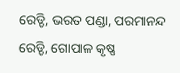ରେଡ୍ଡି, ଭରତ ପଣ୍ଡା, ପରମାନନ୍ଦ ରେଡ୍ଡି, ଗୋପାଳ କୃଷ୍ଣ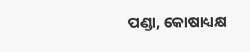ପଣ୍ଡା, କୋଷାଧ୍ୟକ୍ଷ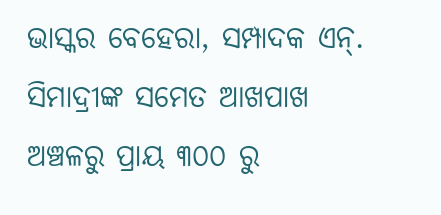ଭାସ୍କର ବେହେରା, ସମ୍ପାଦକ ଏନ୍. ସିମାଦ୍ରୀଙ୍କ ସମେତ ଆଖପାଖ ଅଞ୍ଚଳରୁ ପ୍ରାୟ ୩୦୦ ରୁ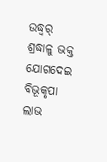ଉଦ୍ଧ୍ୱର୍ ଶ୍ରଦ୍ଧାଳୁ ଭକ୍ତ ଯୋଗଦେଇ ବିଭୂକୃପା ଲାଭ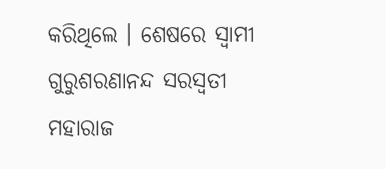କରିଥିଲେ । ଶେଷରେ ସ୍ୱାମୀ ଗୁରୁଶରଣାନନ୍ଦ ସରସ୍ୱତୀ ମହାରାଜ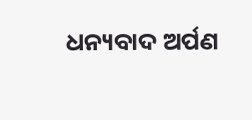ଧନ୍ୟବାଦ ଅର୍ପଣ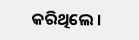କରିଥିଲେ ।